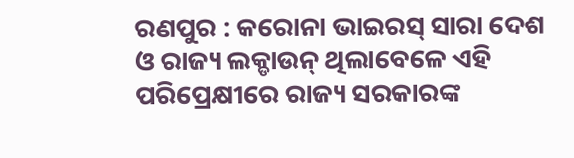ରଣପୁର : କରୋନା ଭାଇରସ୍ ସାରା ଦେଶ ଓ ରାଜ୍ୟ ଲକ୍ଡାଉନ୍ ଥିଲାବେଳେ ଏହି ପରିପ୍ରେକ୍ଷୀରେ ରାଜ୍ୟ ସରକାରଙ୍କ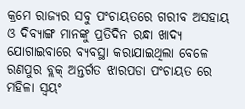କ୍ରମେ ରାଜ୍ୟର ସବୁ ପଂଚାୟତରେ ଗରୀବ ଅସହାୟ ଓ ଦିବ୍ୟାଙ୍ଗ ମାନଙ୍କୁ ପ୍ରତିଦିନ ରନ୍ଧା ଖାଦ୍ୟ ଯୋଗାଇବାରେ ବ୍ୟବସ୍ଥା କରାଯାଇଥିଲା ବେଳେ ରଣପୁର ବ୍ଲକ୍ ଅନ୍ତର୍ଗତ ଝାରପଡା ପଂଚାୟତ ରେ ମହିଳା ସ୍ୱୟଂ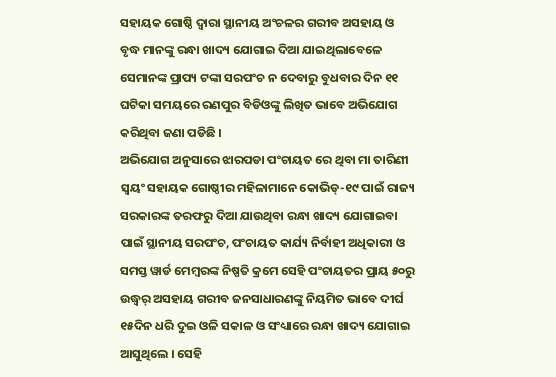ସହାୟକ ଗୋଷ୍ଠି ଦ୍ୱାରା ସ୍ଥାନୀୟ ଅଂଚଳର ଗରୀବ ଅସହାୟ ଓ ବୃଦ୍ଧ ମାନଙ୍କୁ ରନ୍ଧା ଖାଦ୍ୟ ଯୋଗାଇ ଦିଆ ଯାଇଥିଲାବେଳେ ସେମାନଙ୍କ ପ୍ରାପ୍ୟ ଟଙ୍କା ସରପଂଚ ନ ଦେବାରୁ ବୁଧବାର ଦିନ ୧୧ ଘଟିକା ସମୟରେ ରଣପୁର ବିଡିଓଙ୍କୁ ଲିଖିତ ଭାବେ ଅଭିଯୋଗ କରିଥିବା ଜଣା ପଡିଛି ।
ଅଭିଯୋଗ ଅନୁସାରେ ଝାରପଡା ପଂଚାୟତ ରେ ଥିବା ମା ତାରିଣୀ ସ୍ୱୟଂ ସହାୟକ ଗୋଷ୍ଠୀର ମହିଳାମାନେ କୋଭିଡ୍-୧୯ ପାଇଁ ରାଜ୍ୟ ସରକାରଙ୍କ ତରଫରୁ ଦିଆ ଯାଉଥିବା ରନ୍ଧା ଖାଦ୍ୟ ଯୋଗାଇବା ପାଇଁ ସ୍ଥାନୀୟ ସରପଂଚ, ପଂଚାୟତ କାର୍ଯ୍ୟ ନିର୍ବାହୀ ଅଧିକାରୀ ଓ ସମସ୍ତ ୱାର୍ଡ ମେମ୍ବରଙ୍କ ନିଷ୍ପତି କ୍ରମେ ସେହି ପଂଚାୟତର ପ୍ରାୟ ୫୦ରୁ ଉଦ୍ଧ୍ୱର୍ ଅସହାୟ ଗରୀବ ଜନସାଧାରଣଙ୍କୁ ନିୟମିତ ଭାବେ ଦୀର୍ଘ ୧୫ଦିନ ଧରି ଦୁଇ ଓଳି ସକାଳ ଓ ସଂଧ୍ୟାରେ ରନ୍ଧା ଖାଦ୍ୟ ଯୋଗାଇ ଆସୁଥିଲେ । ସେହି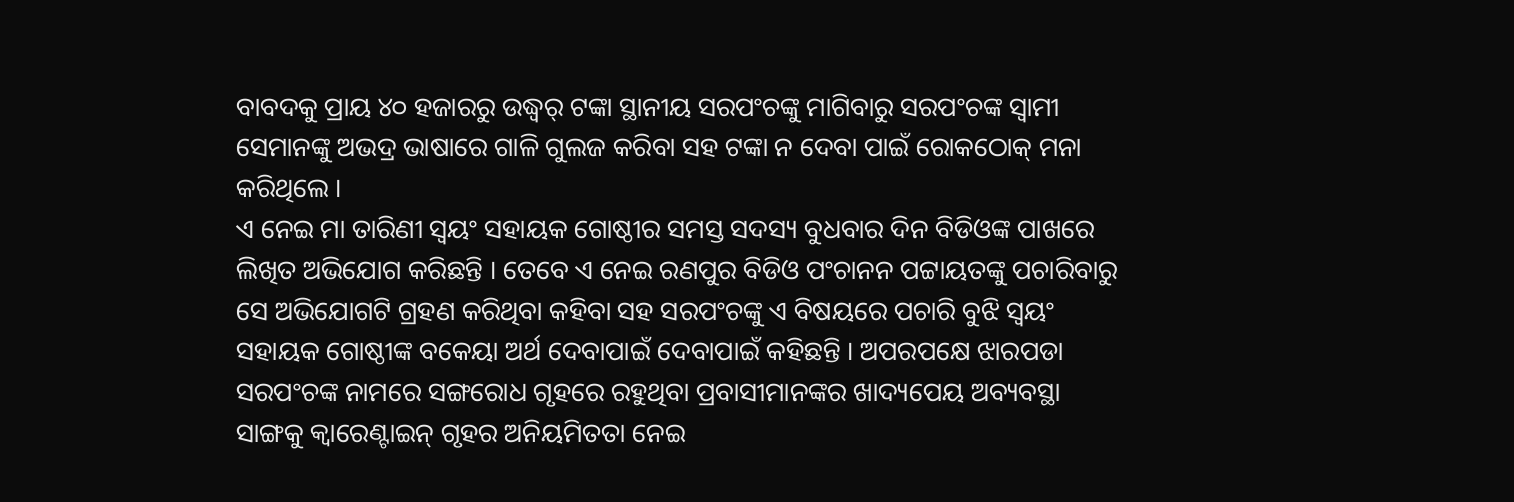ବାବଦକୁ ପ୍ରାୟ ୪୦ ହଜାରରୁ ଉଦ୍ଧ୍ୱର୍ ଟଙ୍କା ସ୍ଥାନୀୟ ସରପଂଚଙ୍କୁ ମାଗିବାରୁ ସରପଂଚଙ୍କ ସ୍ୱାମୀ ସେମାନଙ୍କୁ ଅଭଦ୍ର ଭାଷାରେ ଗାଳି ଗୁଲଜ କରିବା ସହ ଟଙ୍କା ନ ଦେବା ପାଇଁ ରୋକଠୋକ୍ ମନା କରିଥିଲେ ।
ଏ ନେଇ ମା ତାରିଣୀ ସ୍ୱୟଂ ସହାୟକ ଗୋଷ୍ଠୀର ସମସ୍ତ ସଦସ୍ୟ ବୁଧବାର ଦିନ ବିଡିଓଙ୍କ ପାଖରେ ଲିଖିତ ଅଭିଯୋଗ କରିଛନ୍ତି । ତେବେ ଏ ନେଇ ରଣପୁର ବିଡିଓ ପଂଚାନନ ପଟ୍ଟାୟତଙ୍କୁ ପଚାରିବାରୁ ସେ ଅଭିଯୋଗଟି ଗ୍ରହଣ କରିଥିବା କହିବା ସହ ସରପଂଚଙ୍କୁ ଏ ବିଷୟରେ ପଚାରି ବୁଝି ସ୍ୱୟଂ ସହାୟକ ଗୋଷ୍ଠୀଙ୍କ ବକେୟା ଅର୍ଥ ଦେବାପାଇଁ ଦେବାପାଇଁ କହିଛନ୍ତି । ଅପରପକ୍ଷେ ଝାରପଡା ସରପଂଚଙ୍କ ନାମରେ ସଙ୍ଗରୋଧ ଗୃହରେ ରହୁଥିବା ପ୍ରବାସୀମାନଙ୍କର ଖାଦ୍ୟପେୟ ଅବ୍ୟବସ୍ଥା ସାଙ୍ଗକୁ କ୍ୱାରେଣ୍ଟାଇନ୍ ଗୃହର ଅନିୟମିତତା ନେଇ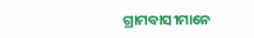ଗ୍ରାମବାସୀମାନେ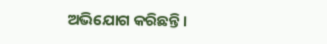ଅଭିଯୋଗ କରିଛନ୍ତି ।